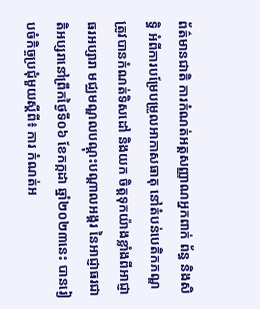ព័ត៌មានជាតិ ការកំណត់អត្តសញ្ញាណអ្នកពាក់ ព័ន្ធ និងសិទ្ធិ អំពីការបម្រែបម្រួលអាកាសធាតុ នៅតំបន់បេតិកភណ្ឌ ត្រូវបានកំណត់ទិសដៅ និងយក ចិត្តទុកយ៉ាងខ្លាំងពីអាជ្ញាធរអប្សារា មជ្ឈមណ្ឌលបណ្តុះបណ្តាលអង្គរ នៃអាជ្ញាធរជាតិអប្សរានៅព្រឹកថ្ងៃទី០៦ ខែកក្កដា ឆ្នាំ២០២៣នេះ បានរៀបចំកិច្ចប្រជុំមួយស្តីពី៖ ការ កំណត់អ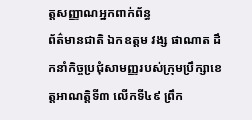ត្តសញ្ញាណអ្នកពាក់ព័ន្ធ
ព័ត៌មានជាតិ ឯកឧត្តម វង្ស ផាណាត ដឹកនាំកិច្ចប្រជុំសាមញ្ញរបស់ក្រុមប្រឹក្សាខេត្តអាណត្តិទី៣ លើកទី៤៩ ព្រឹក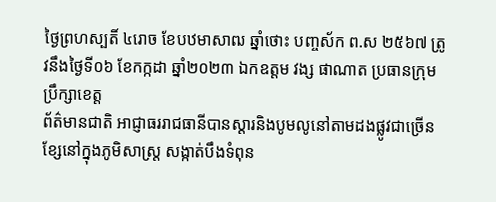ថ្ងៃព្រហស្បតិ៍ ៤រោច ខែបឋមាសាឍ ឆ្នាំថោះ បញ្ចស័ក ព.ស ២៥៦៧ ត្រូវនឹងថ្ងៃទី០៦ ខែកក្កដា ឆ្នាំ២០២៣ ឯកឧត្តម វង្ស ផាណាត ប្រធានក្រុមប្រឹក្សាខេត្ត
ព័ត៌មានជាតិ អាជ្ញាធររាជធានីបានស្តារនិងបូមលូនៅតាមដងផ្លូវជាច្រើនខ្សែនៅក្នុងភូមិសាស្ត្រ សង្កាត់បឹងទំពុន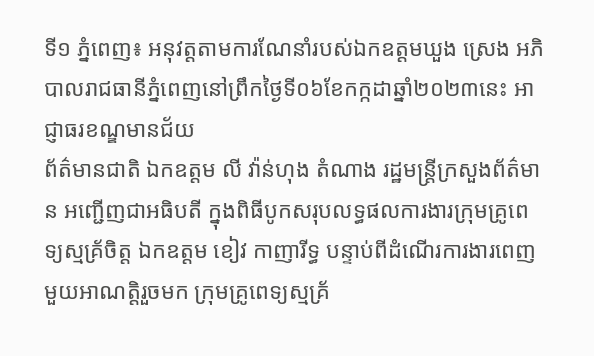ទី១ ភ្នំពេញ៖ អនុវត្តតាមការណែនាំរបស់ឯកឧត្តមឃួង ស្រេង អភិបាលរាជធានីភ្នំពេញនៅព្រឹកថ្ងៃទី០៦ខែកក្កដាឆ្នាំ២០២៣នេះ អាជ្ញាធរខណ្ឌមានជ័យ
ព័ត៌មានជាតិ ឯកឧត្តម លី វ៉ាន់ហុង តំណាង រដ្ឋមន្រ្តីក្រសួងព័ត៌មាន អញ្ជើញជាអធិបតី ក្នុងពិធីបូកសរុបលទ្ធផលការងារក្រុមគ្រូពេទ្យស្មគ្រ័ចិត្ត ឯកឧត្តម ខៀវ កាញារីទ្ធ បន្ទាប់ពីដំណើរការងារពេញមួយអាណត្តិរួចមក ក្រុមគ្រូពេទ្យស្មគ្រ័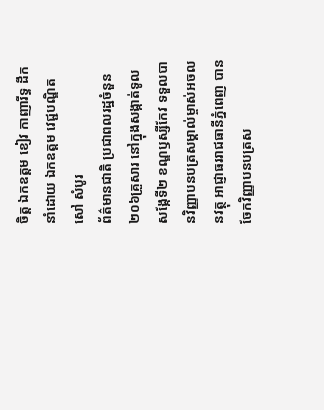ចិត្ត ឯកឧត្តម ខៀវ កាញារីទ្ធ ដឹកនាំដោយ ឯកឧត្តម វេជ្ជបណ្ឌិត សៅ សំបូរ
ព័ត៌មានជាតិ ប្រជាពលរដ្ឋចំនួន២០៦គ្រួសារ នៅក្នុងសង្កាត់ទូលសង្កែទី២ ខណ្ឌឫស្សីកែវ ទទួលបានវិញ្ញាបនបត្រសម្គាល់ម្ចាស់អចលនវត្ថុ អាជ្ញាធររាជធានីភ្នំពេញ បានចែកវិញ្ញាបនបត្រស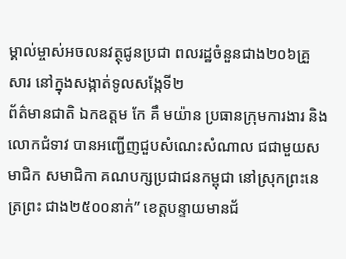ម្គាល់ម្ចាស់អចលនវត្ថុជូនប្រជា ពលរដ្ឋចំនួនជាង២០៦គ្រួសារ នៅក្នុងសង្កាត់ទូលសង្កែទី២
ព័ត៌មានជាតិ ឯកឧត្តម កែ គឹ មយ៉ាន ប្រធានក្រុមការងារ និងលោកជំទាវ បានអញ្ជេីញជួបសំណេះសំណាល ជជាមួយសមាជិក សមាជិកា គណបក្សប្រជាជនកម្ពុជា នៅស្រុកព្រះនេត្រព្រះ ជាង២៥០០នាក់” ខេត្តបន្ទាយមានជ័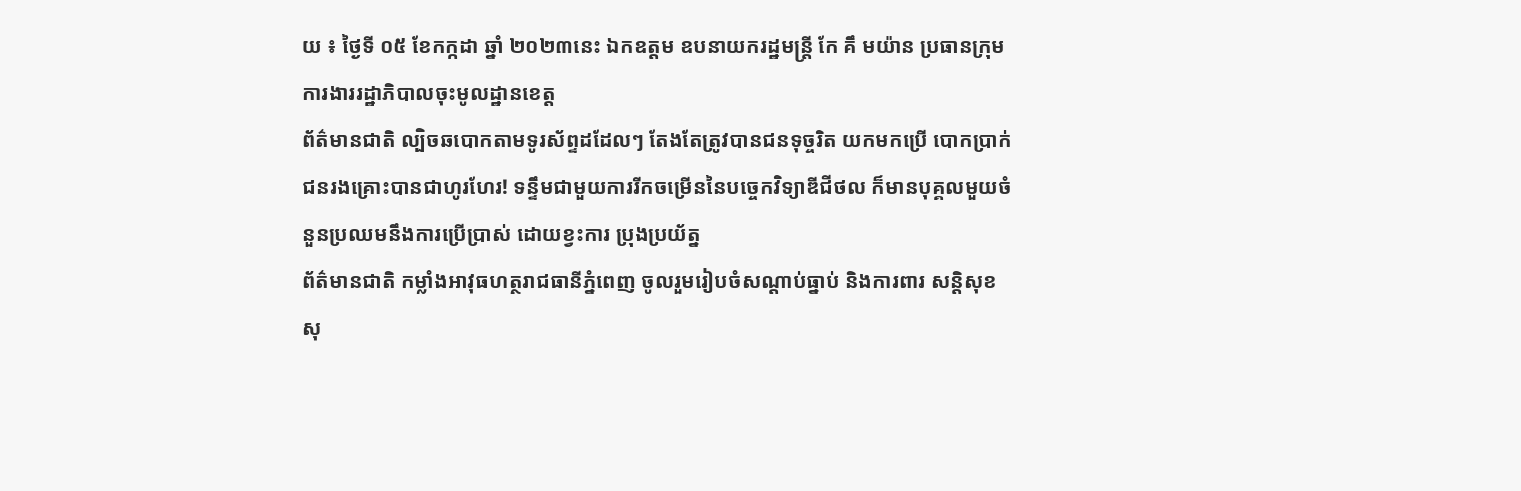យ ៖ ថ្ងៃទី ០៥ ខែកក្កដា ឆ្នាំ ២០២៣នេះ ឯកឧត្តម ឧបនាយករដ្ឋមន្ត្រី កែ គឹ មយ៉ាន ប្រធានក្រុមការងាររដ្ឋាភិបាលចុះមូលដ្ឋានខេត្ត
ព័ត៌មានជាតិ ល្បិចឆបោកតាមទូរស័ព្ទដដែលៗ តែងតែត្រូវបានជនទុច្ចរិត យកមកប្រើ បោកប្រាក់ជនរងគ្រោះបានជាហូរហែរ! ទន្ទឹមជាមួយការរីកចម្រើននៃបច្ចេកវិទ្យាឌីជីថល ក៏មានបុគ្គលមួយចំនួនប្រឈមនឹងការប្រើប្រាស់ ដោយខ្វះការ ប្រុងប្រយ័ត្ន
ព័ត៌មានជាតិ កម្លាំងអាវុធហត្ថរាជធានីភ្នំពេញ ចូលរួមរៀបចំសណ្តាប់ធ្នាប់ និងការពារ សន្តិសុខ សុ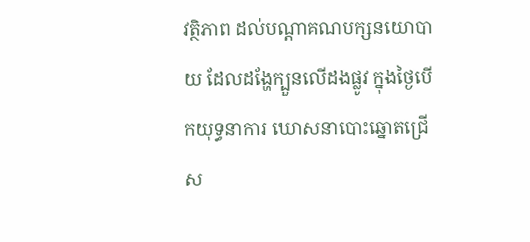វត្ថិភាព ដល់បណ្តាគណបក្សនយោបាយ ដែលដង្ហែក្បួនលើដងផ្លូវ ក្នុងថ្ងៃបើកយុទ្ធនាការ ឃោសនាបោះឆ្នោតជ្រើស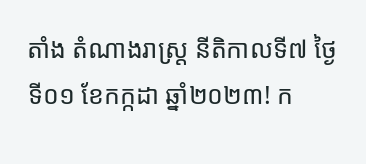តាំង តំណាងរាស្ត្រ នីតិកាលទី៧ ថ្ងៃទី០១ ខែកក្កដា ឆ្នាំ២០២៣! ក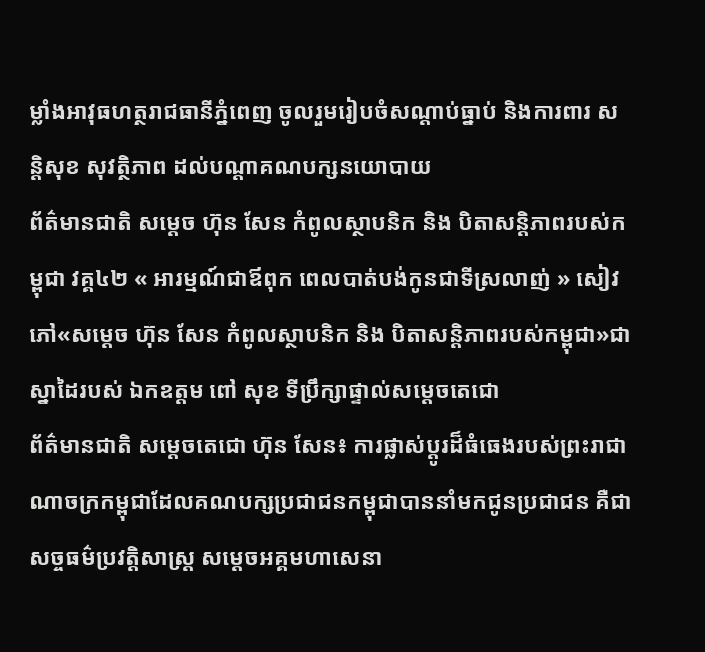ម្លាំងអាវុធហត្ថរាជធានីភ្នំពេញ ចូលរួមរៀបចំសណ្តាប់ធ្នាប់ និងការពារ សន្តិសុខ សុវត្ថិភាព ដល់បណ្តាគណបក្សនយោបាយ
ព័ត៌មានជាតិ សម្ដេច ហ៊ុន សែន កំពូលស្ថាបនិក និង បិតាសន្តិភាពរបស់កម្ពុជា វគ្គ៤២ « អារម្មណ៍ជាឪពុក ពេលបាត់បង់កូនជាទីស្រលាញ់ » សៀវភៅ«សម្ដេច ហ៊ុន សែន កំពូលស្ថាបនិក និង បិតាសន្តិភាពរបស់កម្ពុជា»ជាស្នាដៃរបស់ ឯកឧត្តម ពៅ សុខ ទីប្រឹក្សាផ្ទាល់សម្តេចតេជោ
ព័ត៌មានជាតិ សម្ដេចតេជោ ហ៊ុន សែន៖ ការផ្លាស់ប្ដូរដ៏ធំធេងរបស់ព្រះរាជាណាចក្រកម្ពុជាដែលគណបក្សប្រជាជនកម្ពុជាបាននាំមកជូនប្រជាជន គឺជាសច្ចធម៌ប្រវត្តិសាស្ត្រ សម្ដេចអគ្គមហាសេនា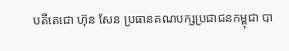បតីតេជោ ហ៊ុន សែន ប្រធានគណបក្សប្រជាជនកម្ពុជា បា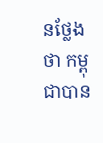នថ្លែងថា កម្ពុជាបាន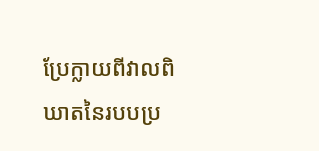ប្រែក្លាយពីវាលពិឃាតនៃរបបប្រ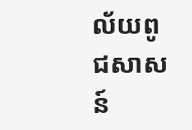ល័យពូជសាសន៍